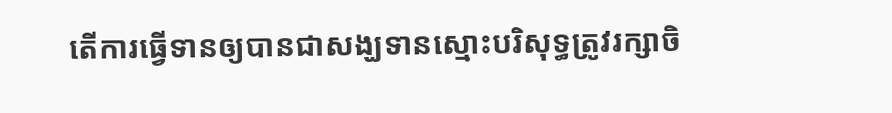តើការធ្វើទានឲ្យបានជាសង្ឃទានស្មោះបរិសុទ្ធត្រូវរក្សាចិ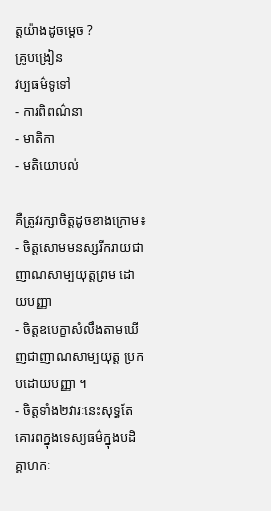ត្តយ៉ាងដូចម្តេច ?
គ្រូបង្រៀន
វប្បធម៌ទូទៅ
- ការពិពណ៌នា
- មាតិកា
- មតិយោបល់

គឺត្រូវរក្សាចិត្តដូចខាងក្រោម៖
- ចិត្តសោមមនស្សរីករាយជាញាណសាម្បយុត្តព្រម ដោយបញ្ញា
- ចិត្តឧបេក្ខាសំលឹងតាមឃើញជាញាណសាម្បយុត្ត ប្រកបដោយបញ្ញា ។
- ចិត្តទាំង២វារៈនេះសុទ្ធតែគោរពក្នុងទេស្យធម៌ក្នុងបដិគ្គាហកៈ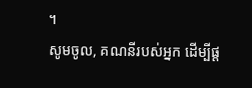។
សូមចូល, គណនីរបស់អ្នក ដើម្បីផ្ត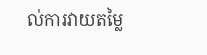ល់ការវាយតម្លៃ